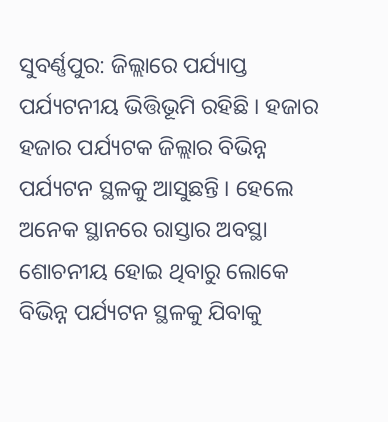ସୁବର୍ଣ୍ଣପୁର: ଜିଲ୍ଲାରେ ପର୍ଯ୍ୟାପ୍ତ ପର୍ଯ୍ୟଟନୀୟ ଭିତ୍ତିଭୂମି ରହିଛି । ହଜାର ହଜାର ପର୍ଯ୍ୟଟକ ଜିଲ୍ଲାର ବିଭିନ୍ନ ପର୍ଯ୍ୟଟନ ସ୍ଥଳକୁ ଆସୁଛନ୍ତି । ହେଲେ ଅନେକ ସ୍ଥାନରେ ରାସ୍ତାର ଅବସ୍ଥା ଶୋଚନୀୟ ହୋଇ ଥିବାରୁ ଲୋକେ ବିଭିନ୍ନ ପର୍ଯ୍ୟଟନ ସ୍ଥଳକୁ ଯିବାକୁ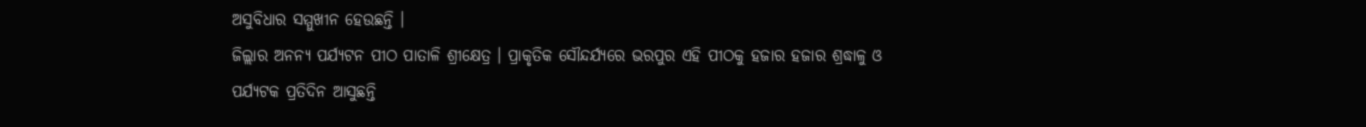ଅସୁବିଧାର ସମ୍ମୁଖୀନ ହେଉଛନ୍ତି ।
ଜିଲ୍ଲାର ଅନନ୍ୟ ପର୍ଯ୍ୟଟନ ପୀଠ ପାତାଳି ଶ୍ରୀକ୍ଷେତ୍ର । ପ୍ରାକୃତିକ ସୌନ୍ଦର୍ଯ୍ୟରେ ଭରପୁର ଏହି ପୀଠକୁ ହଜାର ହଜାର ଶ୍ରଦ୍ଧାଳୁ ଓ ପର୍ଯ୍ୟଟକ ପ୍ରତିଦିନ ଆସୁଛନ୍ତି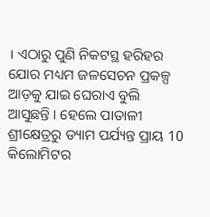। ଏଠାରୁ ପୁଣି ନିକଟସ୍ଥ ହରିହର ଯୋର ମଧ୍ୟମ ଜଳସେଚନ ପ୍ରକଳ୍ପ ଆଡ଼କୁ ଯାଇ ଘେରାଏ ବୁଲି ଆସୁଛନ୍ତି । ହେଲେ ପାତାଳୀ ଶ୍ରୀକ୍ଷେତ୍ରରୁ ଡ୍ୟାମ ପର୍ଯ୍ୟନ୍ତ ପ୍ରାୟ 10 କିଲୋମିଟର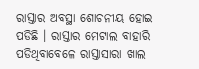ରାସ୍ତାର ଅବସ୍ଥା ଶୋଚନୀୟ ହୋଇ ପଡିଛି । ରାସ୍ତାର ମେଟାଲ ବାହାରି ପଡିଥିବାବେଳେ ରାସ୍ତାସାରା ଖାଲ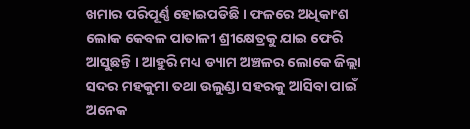ଖମାର ପରିପୂର୍ଣ୍ଣ ହୋଇପଡିଛି । ଫଳରେ ଅଧିକାଂଶ ଲୋକ କେବଳ ପାତାଳୀ ଶ୍ରୀକ୍ଷେତ୍ରକୁ ଯାଇ ଫେରି ଆସୁଛନ୍ତି । ଆହୁରି ମଧ୍ୟ ଡ୍ୟାମ ଅଞ୍ଚଳର ଲୋକେ ଜିଲ୍ଲା ସଦର ମହକୁମା ତଥା ଉଲୁଣ୍ଡା ସହରକୁ ଆସିବା ପାଇଁ ଅନେକ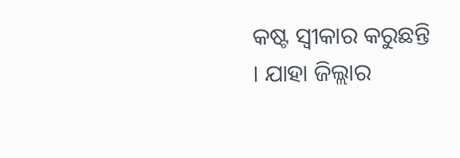କଷ୍ଟ ସ୍ବୀକାର କରୁଛନ୍ତି । ଯାହା ଜିଲ୍ଲାର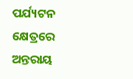ପର୍ଯ୍ୟଟନ କ୍ଷେତ୍ରରେ ଅନ୍ତରାୟ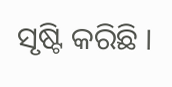ସୃଷ୍ଟି କରିଛି ।